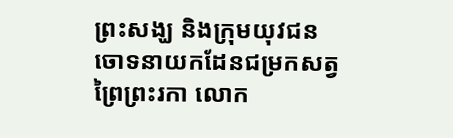ព្រះសង្ឃ និងក្រុមយុវជន ចោទនាយកដែនជម្រកសត្វព្រៃព្រះរកា លោក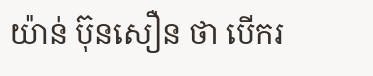យ៉ាន់ ប៊ុនសឿន ថា បើករ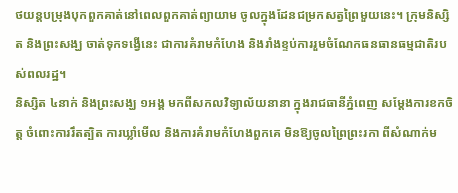ថយន្តបម្រុងបុកពួកគាត់នៅពេលពួកគាត់ព្យាយាម ចូលក្នុងដែនជម្រកសត្វព្រៃមួយនេះ។ ក្រុមនិស្សិត និងព្រះសង្ឃ ចាត់ទុកទង្វើនេះ ជាការគំរាមកំហែង និងរាំងខ្ទប់ការរួមចំណែកធនធានធម្មជាតិរបស់ពលរដ្ឋ។
និស្សិត ៤នាក់ និងព្រះសង្ឃ ១អង្គ មកពីសកលវិទ្យាល័យនានា ក្នុងរាជធានីភ្នំពេញ សម្ដែងការខកចិត្ត ចំពោះការរឹតត្បិត ការឃ្លាំមើល និងការគំរាមកំហែងពួកគេ មិនឱ្យចូលព្រៃព្រះរកា ពីសំណាក់ម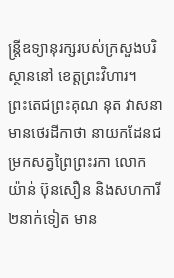ន្ត្រីឧទ្យានុរក្សរបស់ក្រសួងបរិស្ថាននៅ ខេត្តព្រះវិហារ។
ព្រះតេជព្រះគុណ នុត វាសនា មានថេរដីកាថា នាយកដែនជម្រកសត្វព្រៃព្រះរកា លោក យ៉ាន់ ប៊ុនសឿន និងសហការី ២នាក់ទៀត មាន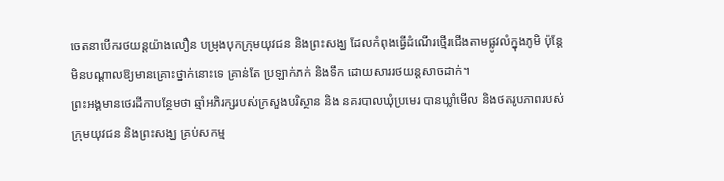ចេតនាបើករថយន្តយ៉ាងលឿន បម្រុងបុកក្រុមយុវជន និងព្រះសង្ឃ ដែលកំពុងធ្វើដំណើរថ្មើរជើងតាមផ្លូវលំក្នុងភូមិ ប៉ុន្តែមិនបណ្ដាលឱ្យមានគ្រោះថ្នាក់នោះទេ គ្រាន់តែ ប្រឡាក់ភក់ និងទឹក ដោយសាររថយន្តសាចដាក់។
ព្រះអង្គមានថេរដីកាបន្ថែមថា ឆ្មាំអភិរក្សរបស់ក្រសួងបរិស្ថាន និង នគរបាលឃុំប្រមេរ បានឃ្លាំមើល និងថតរូបភាពរបស់ក្រុមយុវជន និងព្រះសង្ឃ គ្រប់សកម្ម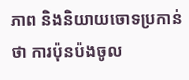ភាព និងនិយាយចោទប្រកាន់ថា ការប៉ុនប៉ងចូល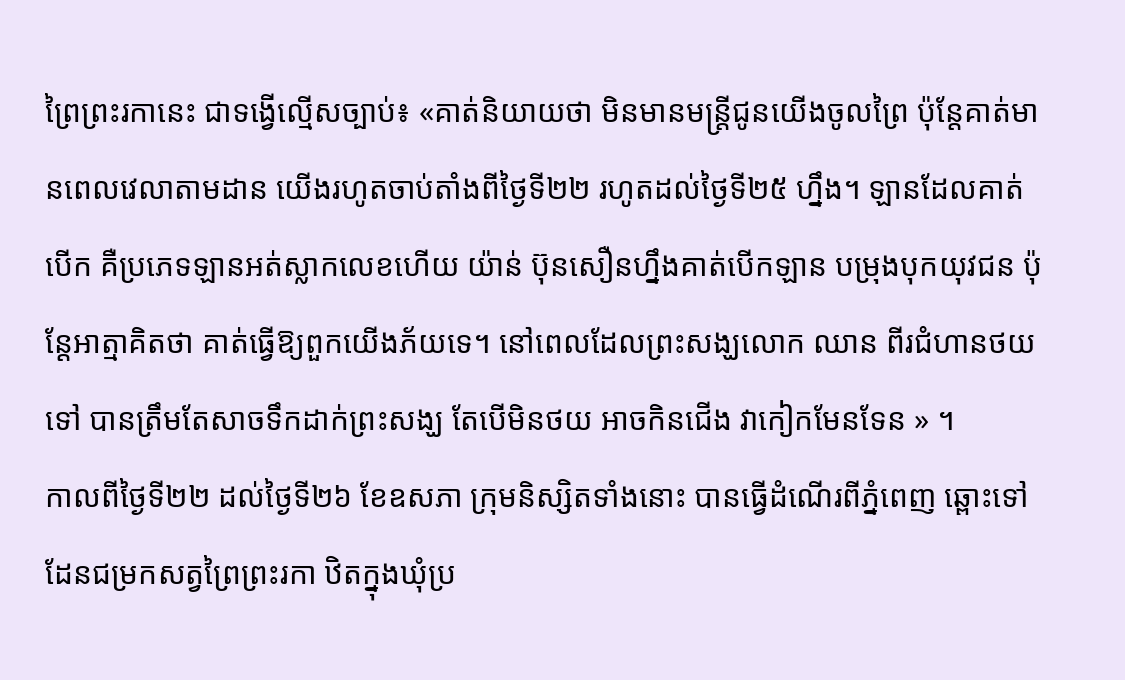ព្រៃព្រះរកានេះ ជាទង្វើល្មើសច្បាប់៖ «គាត់និយាយថា មិនមានមន្ត្រីជូនយើងចូលព្រៃ ប៉ុន្តែគាត់មានពេលវេលាតាមដាន យើងរហូតចាប់តាំងពីថ្ងៃទី២២ រហូតដល់ថ្ងៃទី២៥ ហ្នឹង។ ឡានដែលគាត់បើក គឺប្រភេទឡានអត់ស្លាកលេខហើយ យ៉ាន់ ប៊ុនសឿនហ្នឹងគាត់បើកឡាន បម្រុងបុកយុវជន ប៉ុន្តែអាត្មាគិតថា គាត់ធ្វើឱ្យពួកយើងភ័យទេ។ នៅពេលដែលព្រះសង្ឃលោក ឈាន ពីរជំហានថយទៅ បានត្រឹមតែសាចទឹកដាក់ព្រះសង្ឃ តែបើមិនថយ អាចកិនជើង វាកៀកមែនទែន » ។
កាលពីថ្ងៃទី២២ ដល់ថ្ងៃទី២៦ ខែឧសភា ក្រុមនិស្សិតទាំងនោះ បានធ្វើដំណើរពីភ្នំពេញ ឆ្ពោះទៅដែនជម្រកសត្វព្រៃព្រះរកា ឋិតក្នុងឃុំប្រ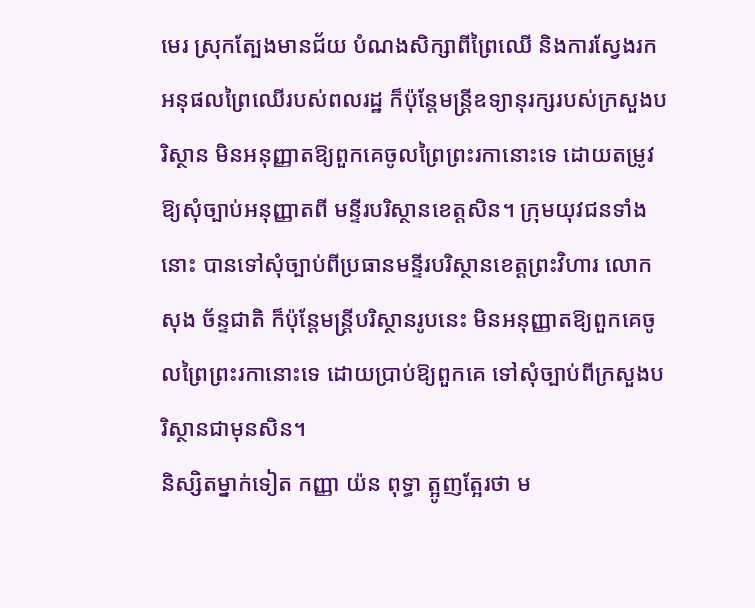មេរ ស្រុកត្បែងមានជ័យ បំណងសិក្សាពីព្រៃឈើ និងការស្វែងរកអនុផលព្រៃឈើរបស់ពលរដ្ឋ ក៏ប៉ុន្តែមន្ត្រីឧទ្យានុរក្សរបស់ក្រសួងបរិស្ថាន មិនអនុញ្ញាតឱ្យពួកគេចូលព្រៃព្រះរកានោះទេ ដោយតម្រូវឱ្យសុំច្បាប់អនុញ្ញាតពី មន្ទីរបរិស្ថានខេត្តសិន។ ក្រុមយុវជនទាំងនោះ បានទៅសុំច្បាប់ពីប្រធានមន្ទីរបរិស្ថានខេត្តព្រះវិហារ លោក សុង ច័ន្ទជាតិ ក៏ប៉ុន្តែមន្ត្រីបរិស្ថានរូបនេះ មិនអនុញ្ញាតឱ្យពួកគេចូលព្រៃព្រះរកានោះទេ ដោយប្រាប់ឱ្យពួកគេ ទៅសុំច្បាប់ពីក្រសួងបរិស្ថានជាមុនសិន។
និស្សិតម្នាក់ទៀត កញ្ញា យ៉ន ពុទ្ធា ត្អូញត្អែរថា ម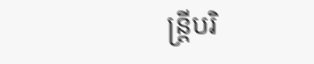ន្ត្រីបរិ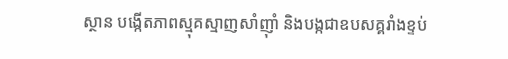ស្ថាន បង្កើតភាពស្មុគស្មាញសាំញ៉ាំ និងបង្កជាឧបសគ្គរាំងខ្ទប់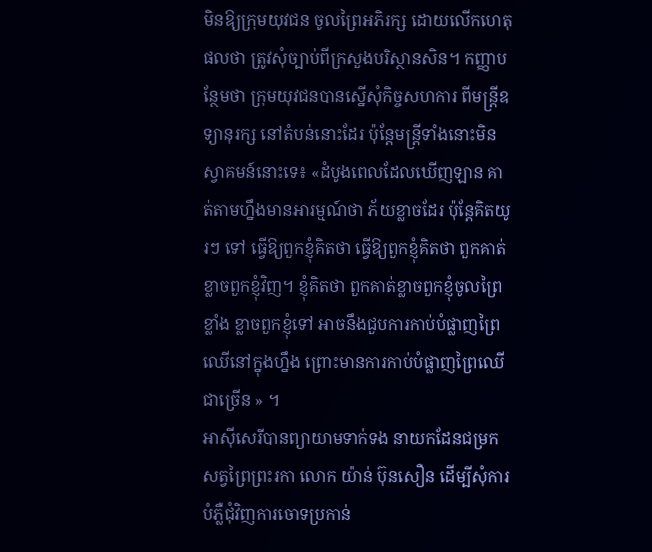មិនឱ្យក្រុមយុវជន ចូលព្រៃអភិរក្ស ដោយលើកហេតុផលថា ត្រូវសុំច្បាប់ពីក្រសួងបរិស្ថានសិន។ កញ្ញាបន្ថែមថា ក្រុមយុវជនបានស្នើសុំកិច្ចសហការ ពីមន្ត្រីឧទ្យានុរក្ស នៅតំបន់នោះដែរ ប៉ុន្តែមន្ត្រីទាំងនោះមិនស្វាគមន៍នោះទេ៖ «ដំបូងពេលដែលឃើញឡាន គាត់តាមហ្នឹងមានអារម្មណ៍ថា ភ័យខ្លាចដែរ ប៉ុន្តែគិតយូរៗ ទៅ ធ្វើឱ្យពួកខ្ញុំគិតថា ធ្វើឱ្យពួកខ្ញុំគិតថា ពួកគាត់ខ្លាចពួកខ្ញុំវិញ។ ខ្ញុំគិតថា ពួកគាត់ខ្លាចពួកខ្ញុំចូលព្រៃខ្លាំង ខ្លាចពួកខ្ញុំទៅ អាចនឹងជួបការកាប់បំផ្លាញព្រៃឈើនៅក្នុងហ្នឹង ព្រោះមានការកាប់បំផ្លាញព្រៃឈើជាច្រើន » ។
អាស៊ីសេរីបានព្យាយាមទាក់ទង នាយកដែនជម្រកសត្វព្រៃព្រះរកា លោក យ៉ាន់ ប៊ុនសឿន ដើម្បីសុំការបំភ្លឺជុំវិញការចោទប្រកាន់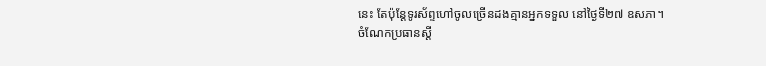នេះ តែប៉ុន្តែទូរស័ព្ទហៅចូលច្រើនដងគ្មានអ្នកទទួល នៅថ្ងៃទី២៧ ឧសភា។
ចំណែកប្រធានស្ដី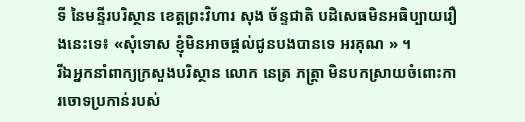ទី នៃមន្ទីរបរិស្ថាន ខេត្តព្រះវិហារ សុង ច័ន្ទជាតិ បដិសេធមិនអធិប្បាយរឿងនេះទេ៖ «សុំទោស ខ្ញុំមិនអាចផ្ដល់ជូនបងបានទេ អរគុណ » ។
រីឯអ្នកនាំពាក្យក្រសួងបរិស្ថាន លោក នេត្រ ភត្ត្រា មិនបកស្រាយចំពោះការចោទប្រកាន់របស់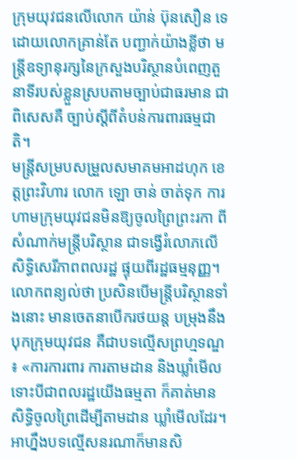ក្រុមយុវជនលើលោក យ៉ាន់ ប៊ុនសឿន ទេ ដោយលោកគ្រាន់តែ បញ្ជាក់យ៉ាងខ្លីថា មន្ត្រីឧទ្យានុរក្សនៃក្រសួងបរិស្ថានបំពេញតួនាទីរបស់ខ្លួនស្របតាមច្បាប់ជាធរមាន ជាពិសេសគឺ ច្បាប់ស្ដីពីតំបន់ការពារធម្មជាតិ។
មន្ត្រីសម្របសម្រួលសមាគមអាដហុក ខេត្តព្រះវិហារ លោក ឡោ ចាន់ ចាត់ទុក ការហាមក្រុមយុវជនមិនឱ្យចូលព្រៃព្រះរកា ពីសំណាក់មន្ត្រីបរិស្ថាន ជាទង្វើរំលោភលើសិទ្ធិសេរីភាពពលរដ្ឋ ផ្ទុយពីរដ្ឋធម្មនុញ្ញ។ លោកពន្យល់ថា ប្រសិនបើមន្ត្រីបរិស្ថានទាំងនោះ មានចេតនាបើករថយន្ត បម្រុងនឹងបុកក្រុមយុវជន គឺជាបទល្មើសព្រហ្មទណ្ឌ ៖ «ការការពារ ការតាមដាន និងឃ្លាំមើល ទោះបីជាពលរដ្ឋយើងធម្មតា ក៏គាត់មានសិទ្ធិចូលព្រៃដើម្បីតាមដាន ឃ្លាំមើលដែរ។ អាហ្នឹងបទល្មើសនរណាក៏មានសិ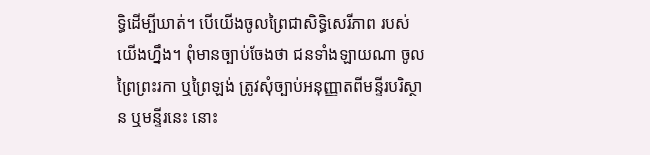ទ្ធិដើម្បីឃាត់។ បើយើងចូលព្រៃជាសិទ្ធិសេរីភាព របស់យើងហ្នឹង។ ពុំមានច្បាប់ចែងថា ជនទាំងឡាយណា ចូលព្រៃព្រះរកា ឬព្រៃឡង់ ត្រូវសុំច្បាប់អនុញ្ញាតពីមន្ទីរបរិស្ថាន ឬមន្ទីរនេះ នោះ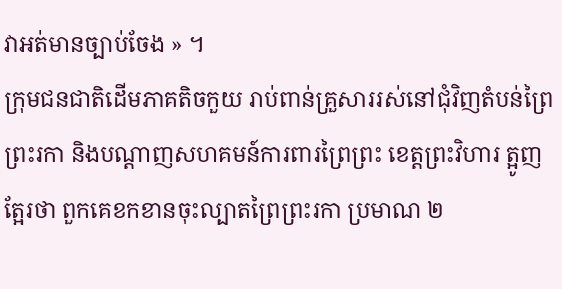វាអត់មានច្បាប់ចែង » ។
ក្រុមជនជាតិដើមភាគតិចកួយ រាប់ពាន់គ្រួសាររស់នៅជុំវិញតំបន់ព្រៃព្រះរកា និងបណ្ដាញសហគមន៍ការពារព្រៃព្រះ ខេត្តព្រះវិហារ ត្អូញត្អែរថា ពួកគេខកខានចុះល្បាតព្រៃព្រះរកា ប្រមាណ ២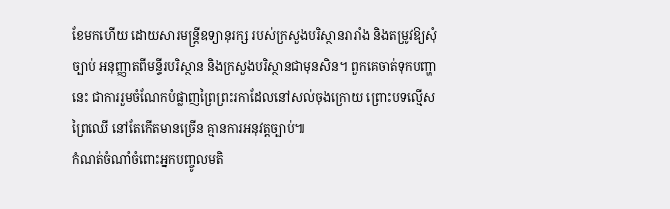ខែមកហើយ ដោយសារមន្ត្រីឧទ្យានុរក្ស របស់ក្រសួងបរិស្ថានរារាំង និងតម្រូវឱ្យសុំច្បាប់ អនុញ្ញាតពីមន្ទីរបរិស្ថាន និងក្រសួងបរិស្ថានជាមុនសិន។ ពួកគេចាត់ទុកបញ្ហានេះ ជាការរួមចំណែកបំផ្លាញព្រៃព្រះរកាដែលនៅសល់ចុងក្រោយ ព្រោះបទល្មើសព្រៃឈើ នៅតែកើតមានច្រើន គ្មានការអនុវត្តច្បាប់៕
កំណត់ចំណាំចំពោះអ្នកបញ្ចូលមតិ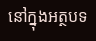នៅក្នុងអត្ថបទ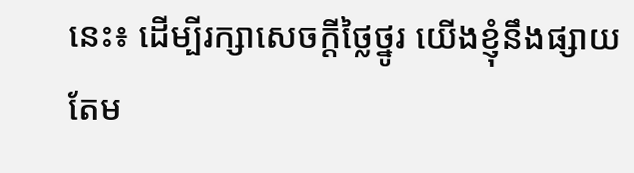នេះ៖ ដើម្បីរក្សាសេចក្ដីថ្លៃថ្នូរ យើងខ្ញុំនឹងផ្សាយតែម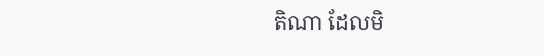តិណា ដែលមិ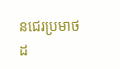នជេរប្រមាថដ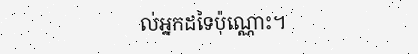ល់អ្នកដទៃប៉ុណ្ណោះ។